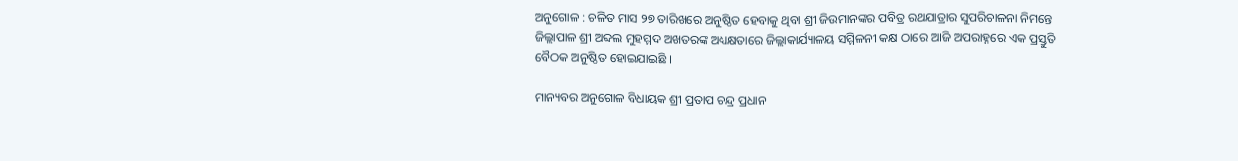ଅନୁଗୋଳ : ଚଳିତ ମାସ ୨୭ ତାରିଖରେ ଅନୁଷ୍ଠିତ ହେବାକୁ ଥିବା ଶ୍ରୀ ଜିଉମାନଙ୍କର ପବିତ୍ର ରଥଯାତ୍ରାର ସୁପରିଚାଳନା ନିମନ୍ତେ ଜିଲ୍ଲାପାଳ ଶ୍ରୀ ଅବ୍ଦଲ ମୁହମ୍ମଦ ଅଖତରଙ୍କ ଅଧ୍ୟକ୍ଷତାରେ ଜିଲ୍ଲାକାର୍ଯ୍ୟାଳୟ ସମ୍ମିଳନୀ କକ୍ଷ ଠାରେ ଆଜି ଅପରାହ୍ନରେ ଏକ ପ୍ରସ୍ତୁତି ବୈଠକ ଅନୁଷ୍ଠିତ ହୋଇଯାଇଛି ।

ମାନ୍ୟବର ଅନୁଗୋଳ ବିଧାୟକ ଶ୍ରୀ ପ୍ରତାପ ଚନ୍ଦ୍ର ପ୍ରଧାନ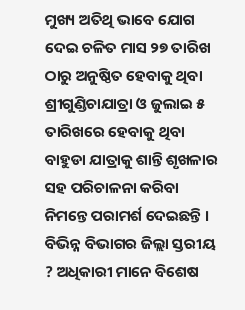ମୁଖ୍ୟ ଅତିଥି ଭାବେ ଯୋଗ ଦେଇ ଚଳିତ ମାସ ୨୭ ତାରିଖ ଠାରୁ ଅନୁଷ୍ଠିତ ହେବାକୁ ଥିବା ଶ୍ରୀଗୁଣ୍ଡିଚାଯାତ୍ରା ଓ ଜୁଲାଇ ୫ ତାରିଖରେ ହେବାକୁ ଥିବା ବାହୁଡା ଯାତ୍ରାକୁ ଶାନ୍ତି ଶୃଖଳାର ସହ ପରିଚାଳନା କରିବା ନିମନ୍ତେ ପରାମର୍ଶ ଦେଇଛନ୍ତି । ବିଭିନ୍ନ ବିଭାଗର ଜିଲ୍ଲା ସ୍ତରୀୟ ? ଅଧିକାରୀ ମାନେ ବିଶେଷ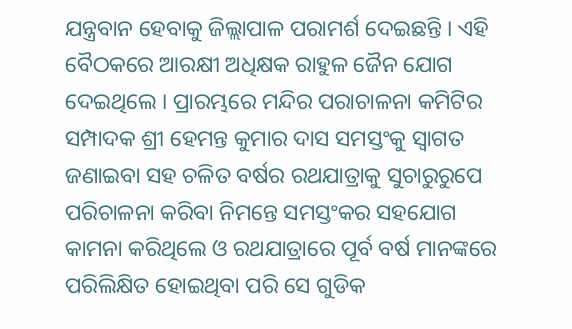ଯନ୍ତ୍ରବାନ ହେବାକୁ ଜିଲ୍ଲାପାଳ ପରାମର୍ଶ ଦେଇଛନ୍ତି । ଏହି ବୈଠକରେ ଆରକ୍ଷୀ ଅଧିକ୍ଷକ ରାହୁଳ ଜୈନ ଯୋଗ ଦେଇଥିଲେ । ପ୍ରାରମ୍ଭରେ ମନ୍ଦିର ପରାଚାଳନା କମିଟିର ସମ୍ପାଦକ ଶ୍ରୀ ହେମନ୍ତ କୁମାର ଦାସ ସମସ୍ତଂକୁ ସ୍ବାଗତ ଜଣାଇବା ସହ ଚଳିତ ବର୍ଷର ରଥଯାତ୍ରାକୁ ସୁଚାରୁରୁପେ ପରିଚାଳନା କରିବା ନିମନ୍ତେ ସମସ୍ତଂକର ସହଯୋଗ କାମନା କରିଥିଲେ ଓ ରଥଯାତ୍ରାରେ ପୂର୍ବ ବର୍ଷ ମାନଙ୍କରେ ପରିଲିକ୍ଷିତ ହୋଇଥିବା ପରି ସେ ଗୁଡିକ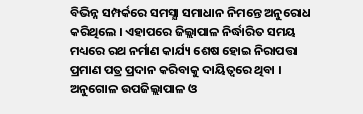ବିଭିନ୍ନ ସମ୍ପର୍କରେ ସମସ୍ଯା ସମାଧାନ ନିମନ୍ତେ ଅନୁରୋଧ କରିଥିଲେ । ଏହାପରେ ଜିଲ୍ଲାପାଳ ନିର୍ଦ୍ଧାରିତ ସମୟ ମଧ୍ୟରେ ରଥ ନର୍ମାଣ କାର୍ଯ୍ୟ ଶେଷ ହୋଇ ନିରାପତ୍ତା ପ୍ରମାଣ ପତ୍ର ପ୍ରଦାନ କରିବାକୁ ଦାୟିତ୍ବରେ ଥିବା । ଅନୁଗୋଳ ଉପଜିଲ୍ଲାପାଳ ଓ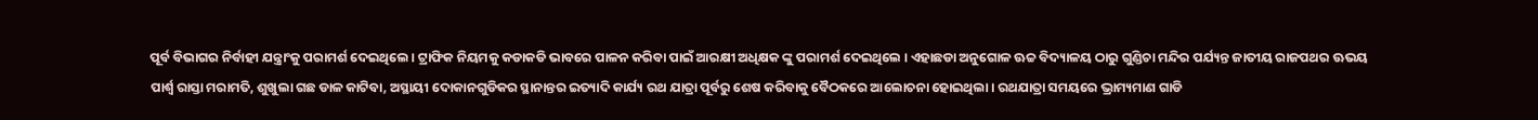ପୂର୍ବ ବିଭାଗର ନିର୍ବାହୀ ଯନ୍ତ୍ରାଂକୁ ପରାମର୍ଶ ଦେଇଥିଲେ । ଟ୍ରାଫିକ ନିୟମକୁ କଡାକଡି ଭାବରେ ପାଳନ କରିବା ପାଇଁ ଆରକ୍ଷୀ ଅଧିକ୍ଷକ ଙ୍କୁ ପରାମର୍ଶ ଦେଇଥିଲେ । ଏହାଛଡା ଅନୁଗୋଳ ଊଚ୍ଚ ବିଦ୍ୟାଳୟ ଠାରୁ ଗୁଣ୍ଡିଚା ମନ୍ଦିର ପର୍ଯ୍ୟନ୍ତ ଜାତୀୟ ରାଜପଥର ଊଭୟ ପାର୍ଶ୍ବ ରାସ୍ତା ମରାମତି, ଶୁଖୁଲା ଗଛ ଡାଳ କାଟିବା, ଅସ୍ଥାୟୀ ଦୋକାନଗୁଡିକର ସ୍ଥାନାନ୍ତର ଇତ୍ୟାଦି କାର୍ଯ୍ୟ ରଥ ଯାତ୍ରା ପୂର୍ବରୁ ଶେଷ କରିବାକୁ ବୈଠକରେ ଆଲୋଚନା ହୋଇଥିଲା । ରଥଯାତ୍ରା ସମୟରେ ଭ୍ରାମ୍ୟମାଣ ଗାଡି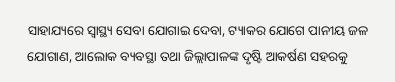ସାହାଯ୍ୟରେ ସ୍ବାସ୍ଥ୍ୟ ସେବା ଯୋଗାଇ ଦେବା, ଟ୍ୟାକର ଯୋଗେ ପାନୀୟ ଜଳ ଯୋଗାଣ, ଆଲୋକ ବ୍ୟବସ୍ଥା ତଥା ଜିଲ୍ଲାପାଳଙ୍କ ଦୃଷ୍ଟି ଆକର୍ଷଣ ସହରକୁ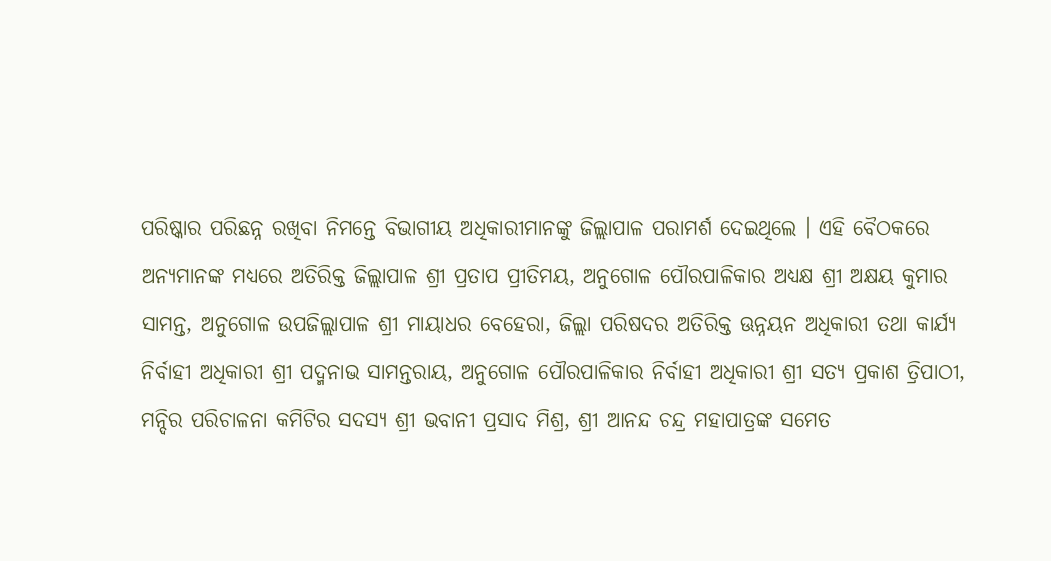ପରିଷ୍କାର ପରିଛନ୍ନ ରଖିବା ନିମନ୍ତେ ବିଭାଗୀୟ ଅଧିକାରୀମାନଙ୍କୁ ଜିଲ୍ଲାପାଳ ପରାମର୍ଶ ଦେଇଥିଲେ । ଏହି ବୈଠକରେ ଅନ୍ୟମାନଙ୍କ ମଧ୍ୟରେ ଅତିରିକ୍ତ ଜିଲ୍ଲାପାଳ ଶ୍ରୀ ପ୍ରତାପ ପ୍ରୀତିମୟ, ଅନୁଗୋଳ ପୌରପାଳିକାର ଅଧ୍ୟକ୍ଷ ଶ୍ରୀ ଅକ୍ଷୟ କୁମାର ସାମନ୍ତ, ଅନୁଗୋଳ ଉପଜିଲ୍ଲାପାଳ ଶ୍ରୀ ମାୟାଧର ବେହେରା, ଜିଲ୍ଲା ପରିଷଦର ଅତିରିକ୍ତ ଊନ୍ନୟନ ଅଧିକାରୀ ତଥା କାର୍ଯ୍ୟ ନିର୍ବାହୀ ଅଧିକାରୀ ଶ୍ରୀ ପଦ୍ମନାଭ ସାମନ୍ତରାୟ, ଅନୁଗୋଳ ପୌରପାଳିକାର ନିର୍ବାହୀ ଅଧିକାରୀ ଶ୍ରୀ ସତ୍ୟ ପ୍ରକାଶ ତ୍ରିପାଠୀ, ମନ୍ଦିର ପରିଚାଳନା କମିଟିର ସଦସ୍ୟ ଶ୍ରୀ ଭବାନୀ ପ୍ରସାଦ ମିଶ୍ର, ଶ୍ରୀ ଆନନ୍ଦ ଚନ୍ଦ୍ର ମହାପାତ୍ରଙ୍କ ସମେତ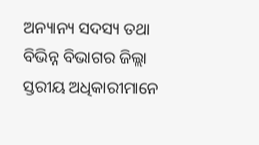ଅନ୍ୟାନ୍ୟ ସଦସ୍ୟ ତଥା ବିଭିନ୍ନ ବିଭାଗର ଜିଲ୍ଲା ସ୍ତରୀୟ ଅଧିକାରୀମାନେ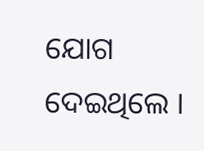ଯୋଗ ଦେଇଥିଲେ ।